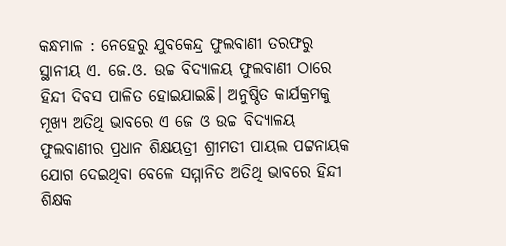କନ୍ଧମାଳ : ନେହେରୁ ଯୁବକେନ୍ଦ୍ର ଫୁଲବାଣୀ ତରଫରୁ ସ୍ଥାନୀୟ ଏ. ଜେ.ଓ. ଉଚ୍ଚ ବିଦ୍ୟାଳୟ ଫୁଲବାଣୀ ଠାରେ ହିନ୍ଦୀ ଦିବସ ପାଳିତ ହୋଇଯାଇଛି। ଅନୁଷ୍ଠିତ କାର୍ଯକ୍ରମକୁ ମୂଖ୍ୟ ଅତିଥି ଭାବରେ ଏ ଜେ ଓ ଉଚ୍ଚ ବିଦ୍ୟାଳୟ ଫୁଲବାଣୀର ପ୍ରଧାନ ଶିକ୍ଷୟତ୍ରୀ ଶ୍ରୀମତୀ ପାୟଲ ପଟ୍ଟନାୟକ ଯୋଗ ଦେଇଥିବା ବେଳେ ସମ୍ମାନିତ ଅତିଥି ଭାବରେ ହିନ୍ଦୀ ଶିକ୍ଷକ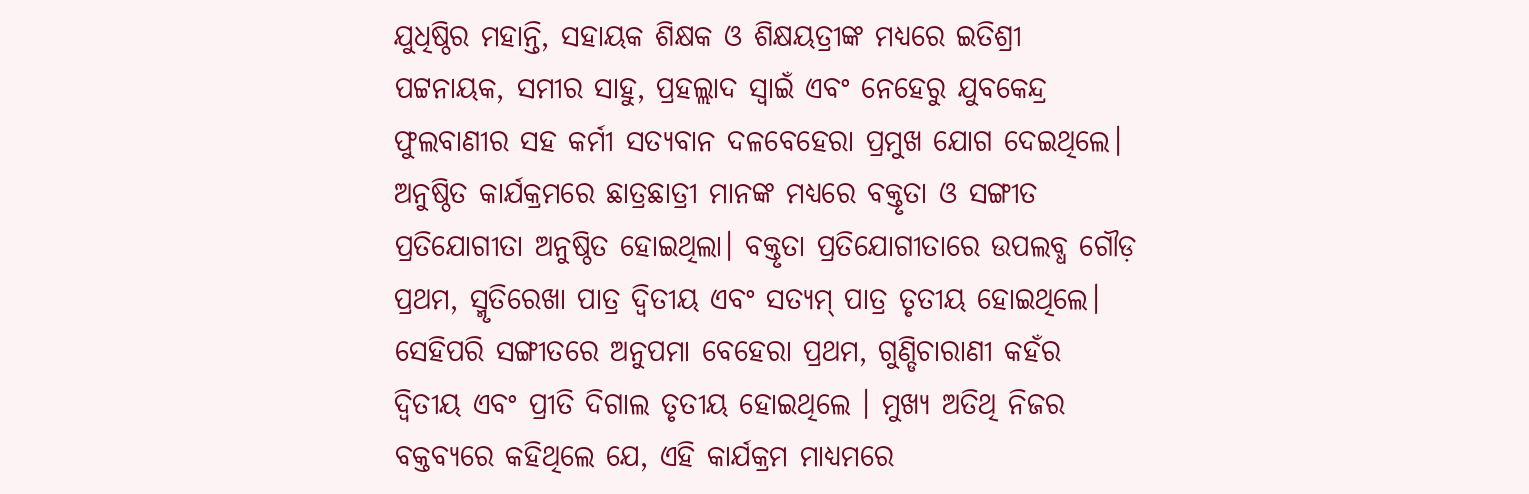ଯୁଧିଷ୍ଠିର ମହାନ୍ତି, ସହାୟକ ଶିକ୍ଷକ ଓ ଶିକ୍ଷୟତ୍ରୀଙ୍କ ମଧ୍ୟରେ ଇତିଶ୍ରୀ ପଟ୍ଟନାୟକ, ସମୀର ସାହୁ, ପ୍ରହଲ୍ଲାଦ ସ୍ଵାଇଁ ଏବଂ ନେହେରୁ ଯୁବକେନ୍ଦ୍ର ଫୁଲବାଣୀର ସହ କର୍ମୀ ସତ୍ୟବାନ ଦଳବେହେରା ପ୍ରମୁଖ ଯୋଗ ଦେଇଥିଲେ।
ଅନୁଷ୍ଠିତ କାର୍ଯକ୍ରମରେ ଛାତ୍ରଛାତ୍ରୀ ମାନଙ୍କ ମଧ୍ୟରେ ବକ୍ତୃତା ଓ ସଙ୍ଗୀତ ପ୍ରତିଯୋଗୀତା ଅନୁଷ୍ଠିତ ହୋଇଥିଲା। ବକ୍ତୃତା ପ୍ରତିଯୋଗୀତାରେ ଉପଲବ୍ଧ ଗୌଡ଼ ପ୍ରଥମ, ସ୍ମୃତିରେଖା ପାତ୍ର ଦ୍ଵିତୀୟ ଏବଂ ସତ୍ୟମ୍ ପାତ୍ର ତୃତୀୟ ହୋଇଥିଲେ। ସେହିପରି ସଙ୍ଗୀତରେ ଅନୁପମା ବେହେରା ପ୍ରଥମ, ଗୁଣ୍ଡିଚାରାଣୀ କହଁର ଦ୍ଵିତୀୟ ଏବଂ ପ୍ରୀତି ଦିଗାଲ ତୃତୀୟ ହୋଇଥିଲେ । ମୁଖ୍ୟ ଅତିଥି ନିଜର ବକ୍ତବ୍ୟରେ କହିଥିଲେ ଯେ, ଏହି କାର୍ଯକ୍ରମ ମାଧ୍ୟମରେ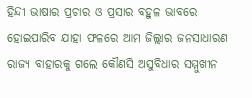ହିନ୍ଦୀ ଭାଷାର ପ୍ରଚାର ଓ ପ୍ରସାର ବହୁଳ ଭାବରେ ହୋଇପାରିବ ଯାହା ଫଳରେ ଆମ ଜିଲ୍ଲାର ଜନସାଧାରଣ ରାଜ୍ୟ ବାହାରକୁ ଗଲେ କୌଣସି ଅସୁବିଧାର ସମ୍ମୁଖୀନ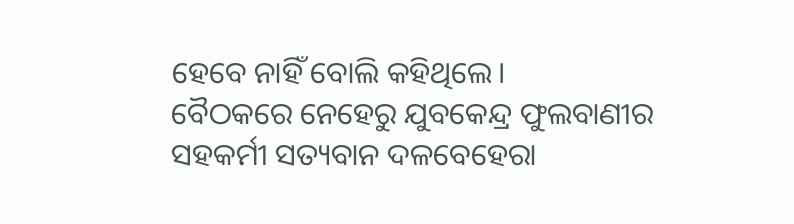ହେବେ ନାହିଁ ବୋଲି କହିଥିଲେ।
ବୈଠକରେ ନେହେରୁ ଯୁବକେନ୍ଦ୍ର ଫୁଲବାଣୀର ସହକର୍ମୀ ସତ୍ୟବାନ ଦଳବେହେରା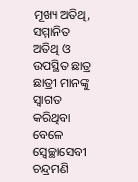ମୂଖ୍ୟ ଅତିଥି, ସମ୍ମାନିତ ଅତିଥି ଓ ଉପସ୍ଥିତ ଛାତ୍ର ଛାତ୍ରୀ ମାନଙ୍କୁ ସ୍ଵାଗତ କରିଥିବା ବେଳେ ସ୍ଵେଚ୍ଛାସେବୀ ଚନ୍ଦ୍ରମଣି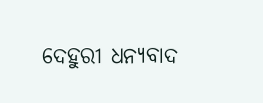ଦେହୁରୀ ଧନ୍ୟବାଦ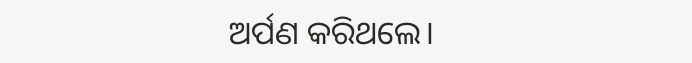ଅର୍ପଣ କରିଥଲେ।